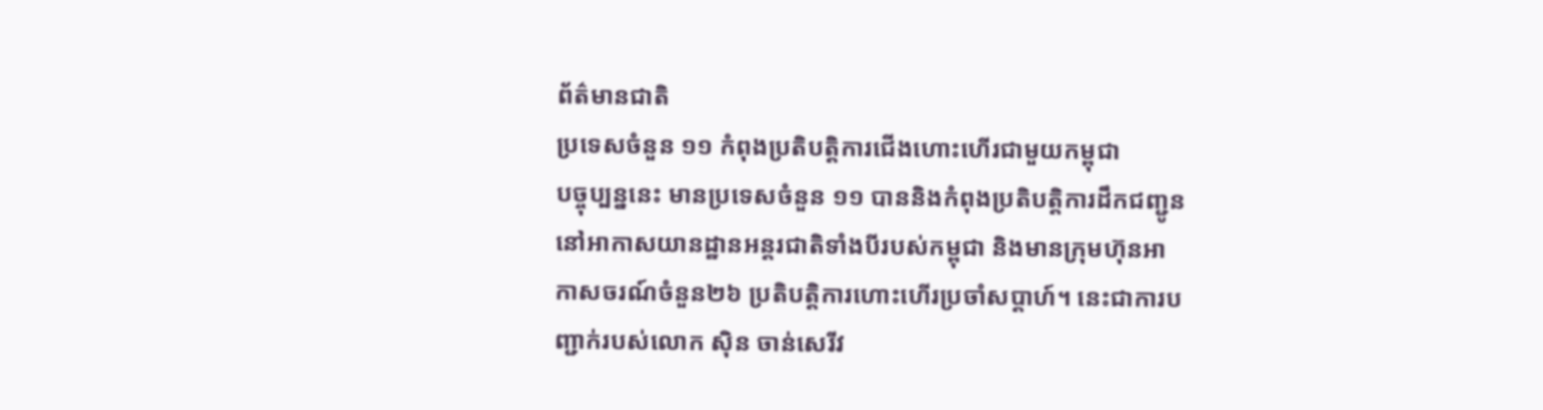ព័ត៌មានជាតិ
ប្រទេសចំនួន ១១ កំពុងប្រតិបត្តិការជើងហោះហើរជាមួយកម្ពុជា
បច្ចុប្បន្ននេះ មានប្រទេសចំនួន ១១ បាននិងកំពុងប្រតិបត្តិការដឹកជញ្ជូននៅអាកាសយានដ្ឋានអន្តរជាតិទាំងបីរបស់កម្ពុជា និងមានក្រុមហ៊ុនអាកាសចរណ៍ចំនួន២៦ ប្រតិបត្តិការហោះហើរប្រចាំសប្តាហ៍។ នេះជាការបញ្ជាក់របស់លោក ស៊ិន ចាន់សេរីវ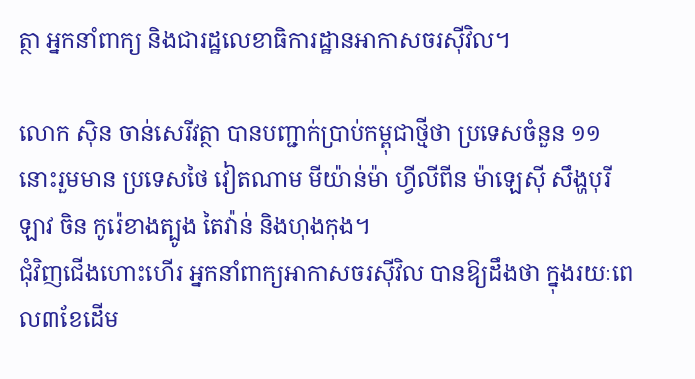ត្ថា អ្នកនាំពាក្យ និងជារដ្ឋលេខាធិការដ្ឋានអាកាសចរស៊ីវិល។

លោក ស៊ិន ចាន់សេរីវត្ថា បានបញ្ជាក់ប្រាប់កម្ពុជាថ្មីថា ប្រទេសចំនួន ១១នោះរួមមាន ប្រទេសថៃ វៀតណាម មីយ៉ាន់ម៉ា ហ្វីលីពីន ម៉ាឡេស៊ី សឹង្ហបុរី ឡាវ ចិន កូរ៉េខាងត្បូង តៃវ៉ាន់ និងហុងកុង។
ជុំវិញជើងហោះហើរ អ្នកនាំពាក្យអាកាសចរស៊ីវិល បានឱ្យដឹងថា ក្នុងរយៈពេល៣ខែដើម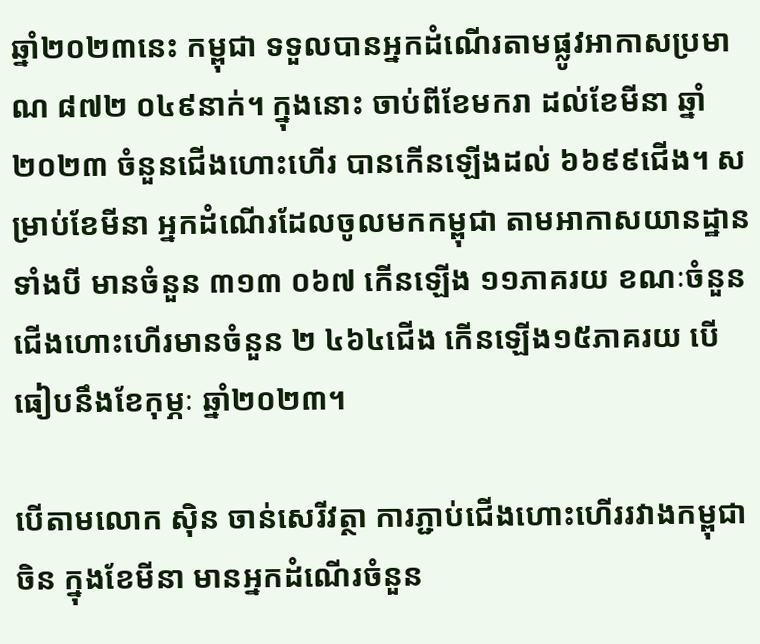ឆ្នាំ២០២៣នេះ កម្ពុជា ទទួលបានអ្នកដំណើរតាមផ្លូវអាកាសប្រមាណ ៨៧២ ០៤៩នាក់។ ក្នុងនោះ ចាប់ពីខែមករា ដល់ខែមីនា ឆ្នាំ២០២៣ ចំនួនជើងហោះហើរ បានកើនឡើងដល់ ៦៦៩៩ជើង។ សម្រាប់ខែមីនា អ្នកដំណើរដែលចូលមកកម្ពុជា តាមអាកាសយានដ្ឋានទាំងបី មានចំនួន ៣១៣ ០៦៧ កើនឡើង ១១ភាគរយ ខណៈចំនួនជើងហោះហើរមានចំនួន ២ ៤៦៤ជើង កើនឡើង១៥ភាគរយ បើធៀបនឹងខែកុម្ភៈ ឆ្នាំ២០២៣។

បើតាមលោក ស៊ិន ចាន់សេរីវត្ថា ការភ្ជាប់ជើងហោះហើររវាងកម្ពុជា ចិន ក្នុងខែមីនា មានអ្នកដំណើរចំនួន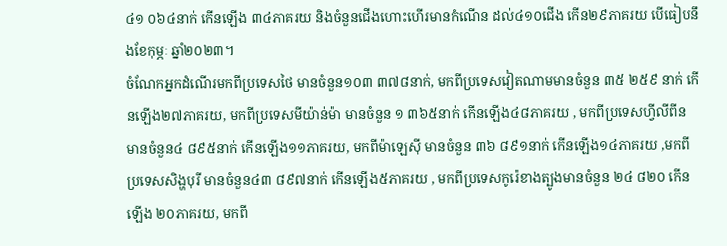៤១ ០៦៤នាក់ កើនឡើង ៣៤ភាគរយ និងចំនួនជើងហោះហើរមានកំណើន ដល់៤១០ជើង កើន២៩ភាគរយ បើធៀបនឹងខែកុម្ភៈ ឆ្នាំ២០២៣។
ចំណែកអ្នកដំណើរមកពីប្រទេសថៃ មានចំនួន១០៣ ៣៧៨នាក់, មកពីប្រទេសវៀតណាមមានចំនួន ៣៥ ២៥៩ នាក់ កើនឡើង២៧ភាគរយ, មកពីប្រទេសមីយ៉ាន់ម៉ា មានចំនួន ១ ៣៦៥នាក់ កើនឡើង៤៨ភាគរយ , មកពីប្រទេសហ្វីលីពីន មានចំនួន៤ ៨៩៥នាក់ កើនឡើង១១ភាគរយ, មកពីម៉ាឡេស៊ី មានចំនួន ៣៦ ៨៩១នាក់ កើនឡើង១៤ភាគរយ ,មកពីប្រទេសសិង្ហបុរី មានចំនួន៤៣ ៨៩៧នាក់ កើនឡើង៥ភាគរយ , មកពីប្រទេសកូរ៉េខាងត្បូងមានចំនួន ២៤ ៨២០ កើនឡើង ២០ភាគរយ, មកពី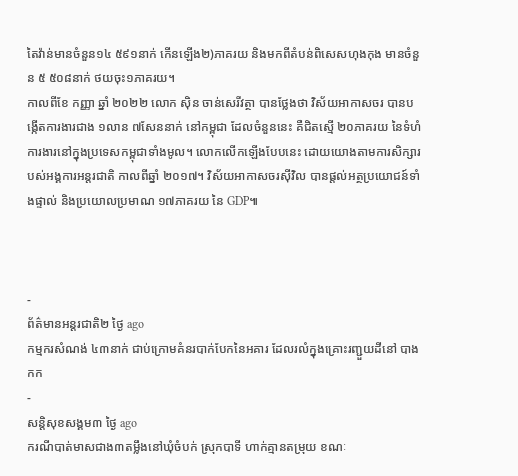តៃវ៉ាន់មានចំនួន១៤ ៥៩១នាក់ កើនឡើង២)ភាគរយ និងមកពីតំបន់ពិសេសហុងកុង មានចំនួន ៥ ៥០៨នាក់ ថយចុះ១ភាគរយ។
កាលពីខែ កញ្ញា ឆ្នាំ ២០២២ លោក ស៊ិន ចាន់សេរីវត្ថា បានថ្លែងថា វិស័យអាកាសចរ បានបង្កើតការងារជាង ១លាន ៧សែននាក់ នៅកម្ពុជា ដែលចំនួននេះ គឺជិតស្មើ ២០ភាគរយ នៃទំហំការងារនៅក្នុងប្រទេសកម្ពុជាទាំងមូល។ លោកលើកឡើងបែបនេះ ដោយយោងតាមការសិក្សារបស់អង្គការអន្តរជាតិ កាលពីឆ្នាំ ២០១៧។ វិស័យអាកាសចរស៊ីវិល បានផ្តល់អត្ថប្រយោជន៍ទាំងផ្ទាល់ និងប្រយោលប្រមាណ ១៧ភាគរយ នៃ GDP៕



-
ព័ត៌មានអន្ដរជាតិ២ ថ្ងៃ ago
កម្មករសំណង់ ៤៣នាក់ ជាប់ក្រោមគំនរបាក់បែកនៃអគារ ដែលរលំក្នុងគ្រោះរញ្ជួយដីនៅ បាងកក
-
សន្តិសុខសង្គម៣ ថ្ងៃ ago
ករណីបាត់មាសជាង៣តម្លឹងនៅឃុំចំបក់ ស្រុកបាទី ហាក់គ្មានតម្រុយ ខណៈ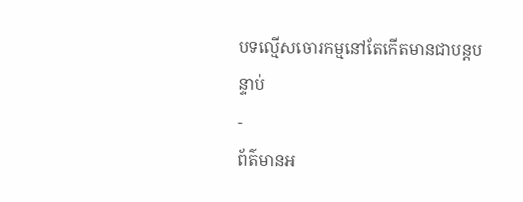បទល្មើសចោរកម្មនៅតែកើតមានជាបន្តបន្ទាប់
-
ព័ត៌មានអ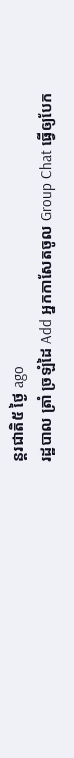ន្ដរជាតិ៥ ថ្ងៃ ago
រដ្ឋបាល ត្រាំ ច្រឡំដៃ Add អ្នកកាសែតចូល Group Chat ធ្វើឲ្យបែក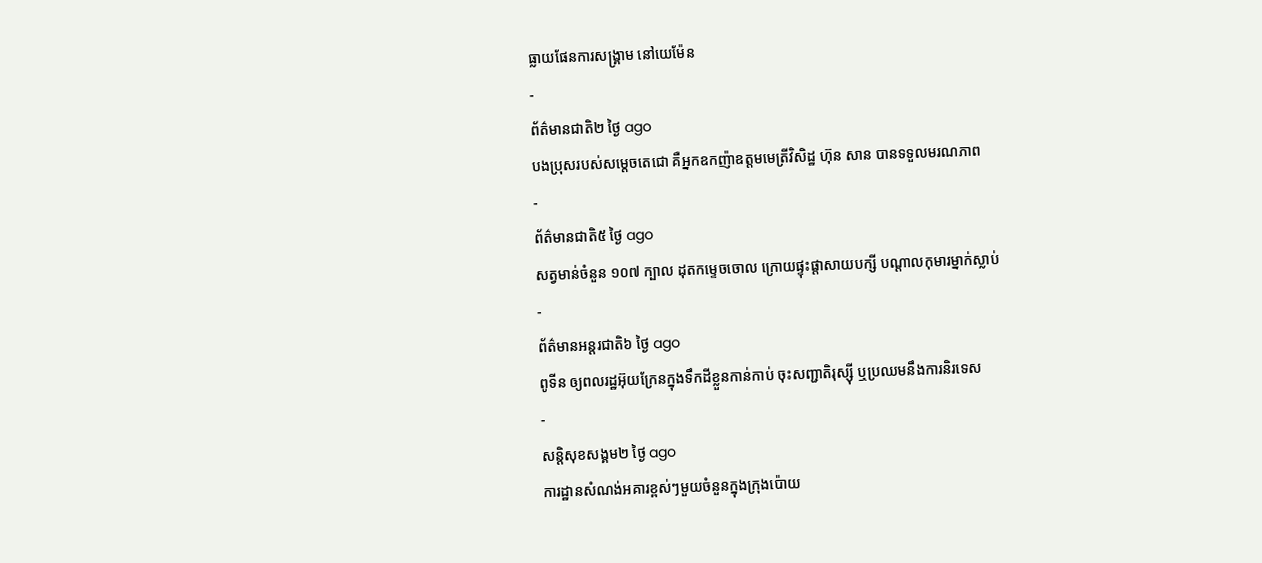ធ្លាយផែនការសង្គ្រាម នៅយេម៉ែន
-
ព័ត៌មានជាតិ២ ថ្ងៃ ago
បងប្រុសរបស់សម្ដេចតេជោ គឺអ្នកឧកញ៉ាឧត្តមមេត្រីវិសិដ្ឋ ហ៊ុន សាន បានទទួលមរណភាព
-
ព័ត៌មានជាតិ៥ ថ្ងៃ ago
សត្វមាន់ចំនួន ១០៧ ក្បាល ដុតកម្ទេចចោល ក្រោយផ្ទុះផ្ដាសាយបក្សី បណ្តាលកុមារម្នាក់ស្លាប់
-
ព័ត៌មានអន្ដរជាតិ៦ ថ្ងៃ ago
ពូទីន ឲ្យពលរដ្ឋអ៊ុយក្រែនក្នុងទឹកដីខ្លួនកាន់កាប់ ចុះសញ្ជាតិរុស្ស៊ី ឬប្រឈមនឹងការនិរទេស
-
សន្តិសុខសង្គម២ ថ្ងៃ ago
ការដ្ឋានសំណង់អគារខ្ពស់ៗមួយចំនួនក្នុងក្រុងប៉ោយ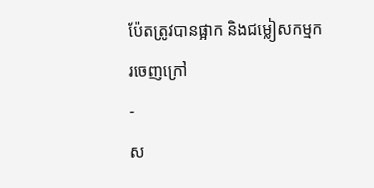ប៉ែតត្រូវបានផ្អាក និងជម្លៀសកម្មករចេញក្រៅ
-
ស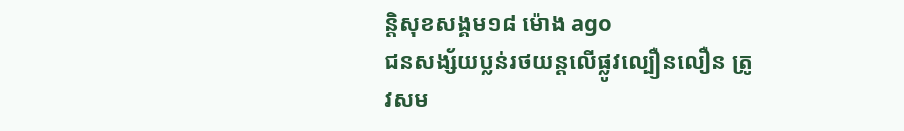ន្តិសុខសង្គម១៨ ម៉ោង ago
ជនសង្ស័យប្លន់រថយន្តលើផ្លូវល្បឿនលឿន ត្រូវសម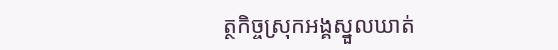ត្ថកិច្ចស្រុកអង្គស្នួលឃាត់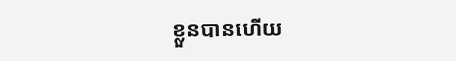ខ្លួនបានហើយ